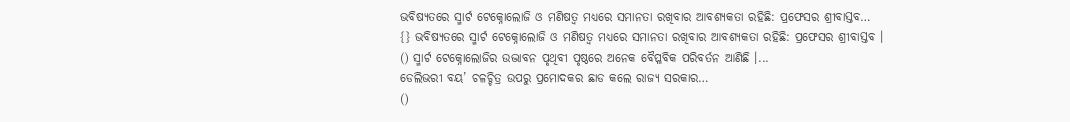ଭବିଷ୍ୟତରେ ସ୍ମାର୍ଟ ଟେକ୍ନୋଲୋଜି ଓ ମଣିଷତ୍ୱ ମଧ୍ୟରେ ସମାନତା ରଖିବାର ଆବଶ୍ୟକତା ରହିଛି: ପ୍ରଫେସର ଶ୍ରୀବାସ୍ତବ…
{} ଭବିଷ୍ୟତରେ ସ୍ମାର୍ଟ ଟେକ୍ନୋଲୋଜି ଓ ମଣିଷତ୍ୱ ମଧ୍ୟରେ ସମାନତା ରଖିବାର ଆବଶ୍ୟକତା ରହିଛି: ପ୍ରଫେସର ଶ୍ରୀବାସ୍ତବ ।
() ସ୍ମାର୍ଟ ଟେକ୍ନୋଲୋଜିର ଉଦ୍ଭାବନ ପୃଥିବୀ ପୃଷ୍ଠରେ ଅନେକ ବୈପ୍ଳବିକ ପରିବର୍ତନ ଆଣିଛି ।...
ଡେଲିଭରୀ ବୟ’ ଚଳଚ୍ଚିତ୍ର ଉପରୁ ପ୍ରମୋଦକର ଛାଡ କଲେ ରାଜ୍ୟ ସରକାର…
()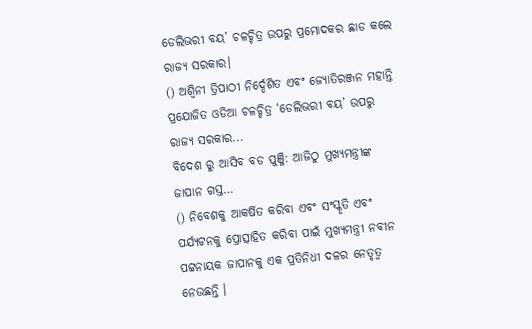ଡେଲିଭରୀ ବୟ’ ଚଳଚ୍ଚିତ୍ର ଉପରୁ ପ୍ରମୋଦକର ଛାଡ କଲେ ରାଜ୍ୟ ସରକାର।
() ଅଶ୍ୱିନୀ ତ୍ରିପାଠୀ ନିର୍ଦ୍ଦେଶିତ ଏବଂ ଜ୍ୟୋତିରଞ୍ଜନ ମହାନ୍ତି ପ୍ରଯୋଜିତ ଓଡିଆ ଚଳଚ୍ଚିତ୍ର ‘ଡେଲିଭରୀ ବୟ’ ଉପରୁ ରାଜ୍ୟ ସରକାର...
ବିଦେଶ ରୁ ଆସିବ ବଡ ପୁଞ୍ଜି: ଆଜିଠୁ ମୁଖ୍ୟମନ୍ତ୍ରୀଙ୍କ ଜାପାନ ଗସ୍ତ…
() ନିବେଶକୁ ଆକର୍ଷିତ କରିବା ଏବଂ ସଂସ୍କୃତି ଏବଂ ପର୍ଯ୍ୟଟନକୁ ପ୍ରୋତ୍ସାହିତ କରିବା ପାଇଁ ମୁଖ୍ୟମନ୍ତ୍ରୀ ନବୀନ ପଟ୍ଟନାୟକ ଜାପାନକୁ ଏକ ପ୍ରତିନିଧୀ ଦଳର ନେତୃତ୍ୱ ନେଉଛନ୍ତି ।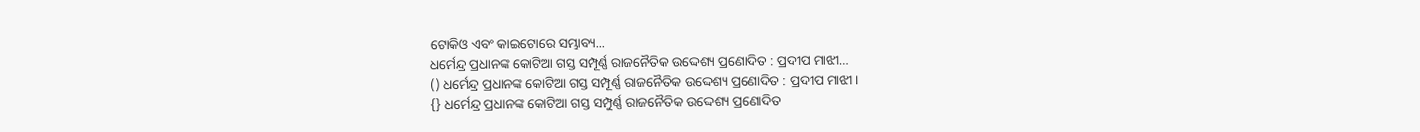ଟୋକିଓ ଏବଂ କାଇଟୋରେ ସମ୍ଭାବ୍ୟ...
ଧର୍ମେନ୍ଦ୍ର ପ୍ରଧାନଙ୍କ କୋଟିଆ ଗସ୍ତ ସମ୍ପୂର୍ଣ୍ଣ ରାଜନୈତିକ ଉଦ୍ଦେଶ୍ୟ ପ୍ରଣୋଦିତ : ପ୍ରଦୀପ ମାଝୀ…
() ଧର୍ମେନ୍ଦ୍ର ପ୍ରଧାନଙ୍କ କୋଟିଆ ଗସ୍ତ ସମ୍ପୂର୍ଣ୍ଣ ରାଜନୈତିକ ଉଦ୍ଦେଶ୍ୟ ପ୍ରଣୋଦିତ : ପ୍ରଦୀପ ମାଝୀ।
{} ଧର୍ମେନ୍ଦ୍ର ପ୍ରଧାନଙ୍କ କୋଟିଆ ଗସ୍ତ ସମ୍ପୁର୍ଣ୍ଣ ରାଜନୈତିକ ଉଦ୍ଦେଶ୍ୟ ପ୍ରଣୋଦିତ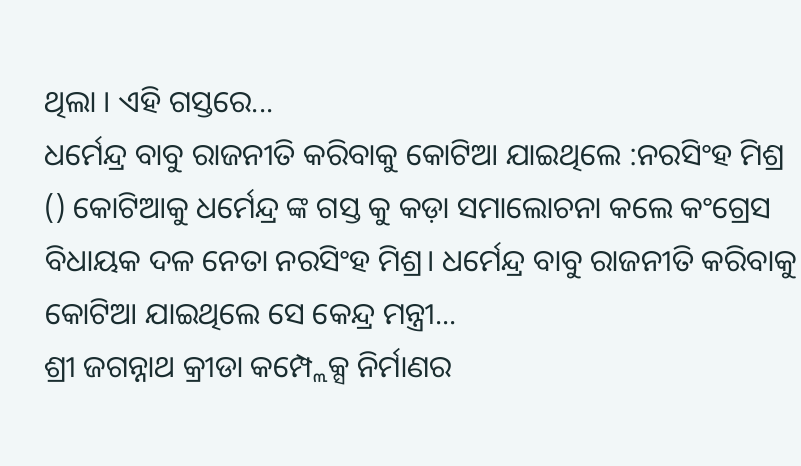ଥିଲା । ଏହି ଗସ୍ତରେ...
ଧର୍ମେନ୍ଦ୍ର ବାବୁ ରାଜନୀତି କରିବାକୁ କୋଟିଆ ଯାଇଥିଲେ :ନରସିଂହ ମିଶ୍ର
() କୋଟିଆକୁ ଧର୍ମେନ୍ଦ୍ର ଙ୍କ ଗସ୍ତ କୁ କଡ଼ା ସମାଲୋଚନା କଲେ କଂଗ୍ରେସ ବିଧାୟକ ଦଳ ନେତା ନରସିଂହ ମିଶ୍ର। ଧର୍ମେନ୍ଦ୍ର ବାବୁ ରାଜନୀତି କରିବାକୁ କୋଟିଆ ଯାଇଥିଲେ ସେ କେନ୍ଦ୍ର ମନ୍ତ୍ରୀ...
ଶ୍ରୀ ଜଗନ୍ନାଥ କ୍ରୀଡା କମ୍ପ୍ଲେକ୍ସ ନିର୍ମାଣର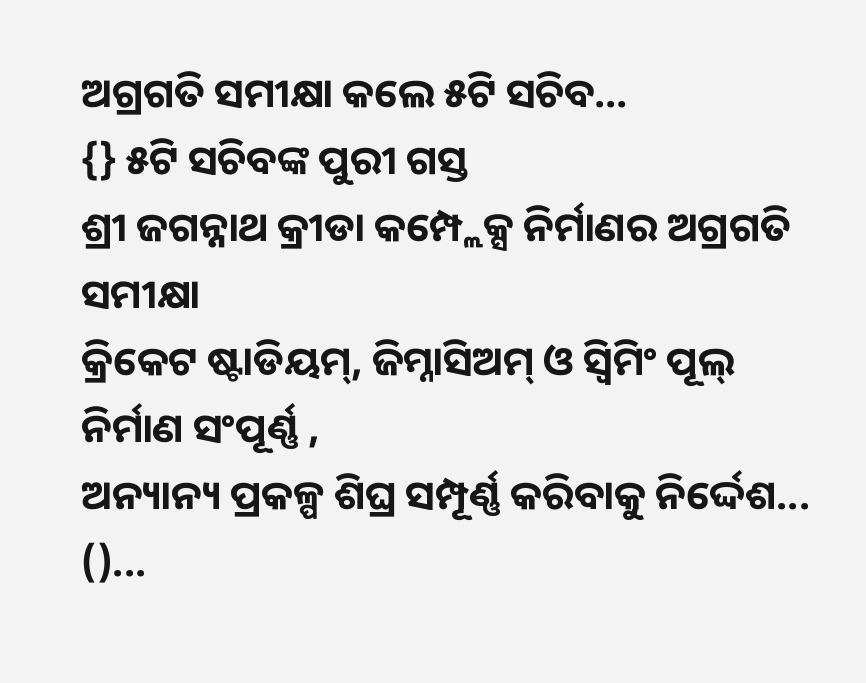ଅଗ୍ରଗତି ସମୀକ୍ଷା କଲେ ୫ଟି ସଚିବ…
{} ୫ଟି ସଚିବଙ୍କ ପୁରୀ ଗସ୍ତ
ଶ୍ରୀ ଜଗନ୍ନାଥ କ୍ରୀଡା କମ୍ପ୍ଲେକ୍ସ ନିର୍ମାଣର ଅଗ୍ରଗତି ସମୀକ୍ଷା
କ୍ରିକେଟ ଷ୍ଟାଡିୟମ୍, ଜିମ୍ନାସିଅମ୍ ଓ ସ୍ଵିମିଂ ପୂଲ୍ ନିର୍ମାଣ ସଂପୂର୍ଣ୍ଣ ,
ଅନ୍ୟାନ୍ୟ ପ୍ରକଳ୍ପ ଶିଘ୍ର ସମ୍ପୂର୍ଣ୍ଣ କରିବାକୁ ନିର୍ଦ୍ଦେଶ...
()...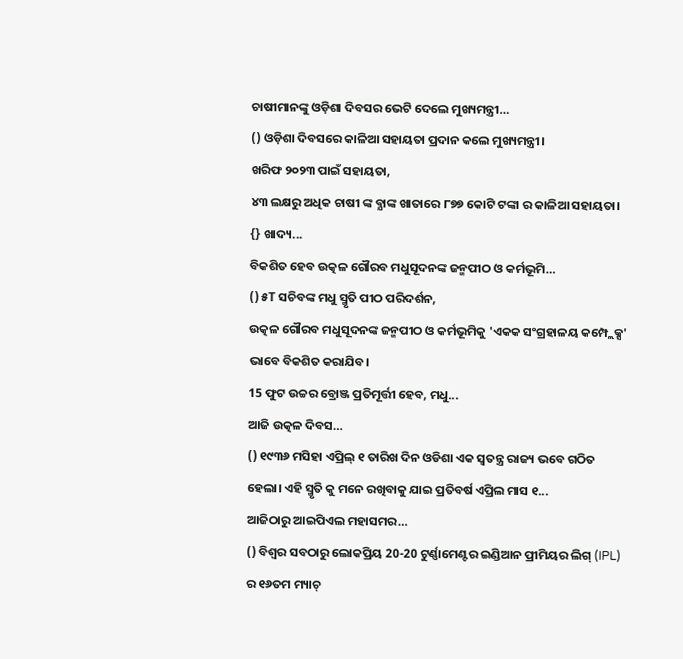ଚାଷୀମାନଙ୍କୁ ଓଡ଼ିଶା ଦିବସର ଭେଟି ଦେଲେ ମୁଖ୍ୟମନ୍ତ୍ରୀ…
() ଓଡ଼ିଶା ଦିବସରେ କାଳିଆ ସହାୟତା ପ୍ରଦାନ କଲେ ମୁଖ୍ୟମନ୍ତ୍ରୀ।
ଖରିଫ ୨୦୨୩ ପାଇଁ ସହାୟତା,
୪୩ ଲକ୍ଷରୁ ଅଧିକ ଚାଷୀ ଙ୍କ ବ୍ଯାଙ୍କ ଖାତାରେ ୮୭୭ କୋଟି ଟଙ୍କା ର କାଳିଆ ସହାୟତା।
{} ଖାଦ୍ୟ...
ବିକଶିତ ହେବ ଉତ୍କଳ ଗୌରବ ମଧୁସୂଦନଙ୍କ ଜନ୍ମପୀଠ ଓ କର୍ମଭୂମି…
() ୫T ସଚିବଙ୍କ ମଧୁ ସ୍ମୃତି ପୀଠ ପରିଦର୍ଶନ,
ଉତ୍କଳ ଗୌରବ ମଧୁସୂଦନଙ୍କ ଜନ୍ମପୀଠ ଓ କର୍ମଭୂମିକୁ 'ଏକକ ସଂଗ୍ରହାଳୟ କମ୍ପ୍ଲେକ୍ସ' ଭାବେ ବିକଶିତ କରାଯିବ।
15 ଫୁଟ ଉଚ୍ଚର ବ୍ରୋଞ୍ଜ ପ୍ରତିମୂର୍ତ୍ତୀ ହେବ, ମଧୁ...
ଆଜି ଉତ୍କଳ ଦିବସ…
() ୧୯୩୬ ମସିହା ଏପ୍ରିଲ୍ ୧ ତାରିଖ ଦିନ ଓଡିଶା ଏକ ସ୍ବତନ୍ତ୍ର ରାଜ୍ୟ ଭବେ ଗଠିତ ହେଲା। ଏହି ସ୍ମୃତି କୁ ମନେ ରଖିବାକୁ ଯାଇ ପ୍ରତିବର୍ଷ ଏପ୍ରିଲ ମାସ ୧...
ଆଜିଠାରୁ ଆଇପିଏଲ ମହାସମର…
() ବିଶ୍ଵର ସବଠାରୁ ଲୋକପ୍ରିୟ 20-20 ଟୁର୍ଣ୍ଣାମେଣ୍ଟର ଇଣ୍ଡିଆନ ପ୍ରୀମିୟର ଲିଗ୍ (IPL) ର ୧୬ତମ ମ୍ୟାଚ୍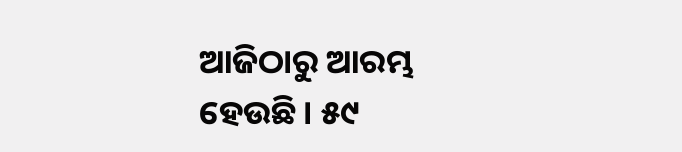ଆଜିଠାରୁ ଆରମ୍ଭ ହେଉଛି। ୫୯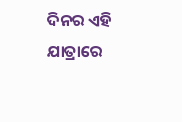ଦିନର ଏହି ଯାତ୍ରାରେ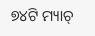୭୪ଟି ମ୍ୟାଚ୍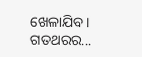ଖେଳାଯିବ। ଗତଥରର...